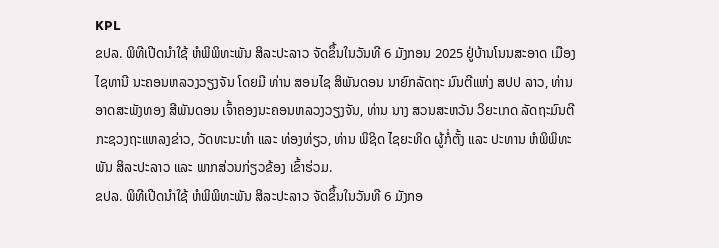KPL
ຂປລ. ພິທີເປີດນຳໃຊ້ ຫໍພິພິທະພັນ ສິລະປະລາວ ຈັດຂຶ້ນໃນວັນທີ 6 ມັງກອນ 2025 ຢູ່ບ້ານໂນນສະອາດ ເມືອງໄຊທານີ ນະຄອນຫລວງວຽງຈັນ ໂດຍມີ ທ່ານ ສອນໄຊ ສິພັນດອນ ນາຍົກລັດຖະ ມົນຕີແຫ່ງ ສປປ ລາວ, ທ່ານ ອາດສະພັງທອງ ສີພັນດອນ ເຈົ້າຄອງນະຄອນຫລວງວຽງຈັນ, ທ່ານ ນາງ ສວນສະຫວັນ ວິຍະເກດ ລັດຖະມົນຕີ ກະຊວງຖະແຫລງຂ່າວ, ວັດທະນະທຳ ແລະ ທ່ອງທ່ຽວ, ທ່ານ ພິຊິດ ໄຊຍະທິດ ຜູ້ກໍ່ຕັ້ງ ແລະ ປະທານ ຫໍພິພິທະພັນ ສິລະປະລາວ ແລະ ພາກສ່ວນກ່ຽວຂ້ອງ ເຂົ້າຮ່ວມ.
ຂປລ. ພິທີເປີດນຳໃຊ້ ຫໍພິພິທະພັນ ສິລະປະລາວ ຈັດຂຶ້ນໃນວັນທີ 6 ມັງກອ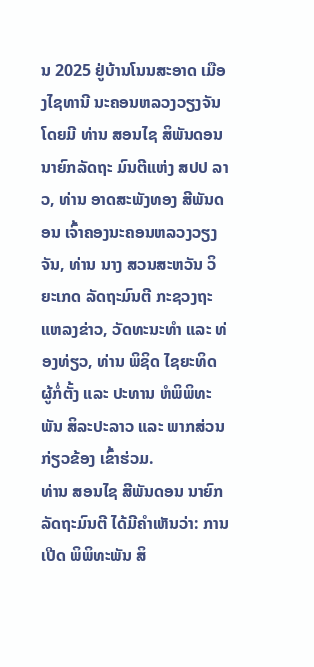ນ 2025 ຢູ່ບ້ານໂນນສະອາດ ເມືອງໄຊທານີ ນະຄອນຫລວງວຽງຈັນ ໂດຍມີ ທ່ານ ສອນໄຊ ສິພັນດອນ ນາຍົກລັດຖະ ມົນຕີແຫ່ງ ສປປ ລາວ, ທ່ານ ອາດສະພັງທອງ ສີພັນດອນ ເຈົ້າຄອງນະຄອນຫລວງວຽງຈັນ, ທ່ານ ນາງ ສວນສະຫວັນ ວິຍະເກດ ລັດຖະມົນຕີ ກະຊວງຖະແຫລງຂ່າວ, ວັດທະນະທຳ ແລະ ທ່ອງທ່ຽວ, ທ່ານ ພິຊິດ ໄຊຍະທິດ ຜູ້ກໍ່ຕັ້ງ ແລະ ປະທານ ຫໍພິພິທະພັນ ສິລະປະລາວ ແລະ ພາກສ່ວນກ່ຽວຂ້ອງ ເຂົ້າຮ່ວມ.
ທ່ານ ສອນໄຊ ສີພັນດອນ ນາຍົກລັດຖະມົນຕີ ໄດ້ມີຄໍາເຫັນວ່າ: ການເປີດ ພິພິທະພັນ ສິ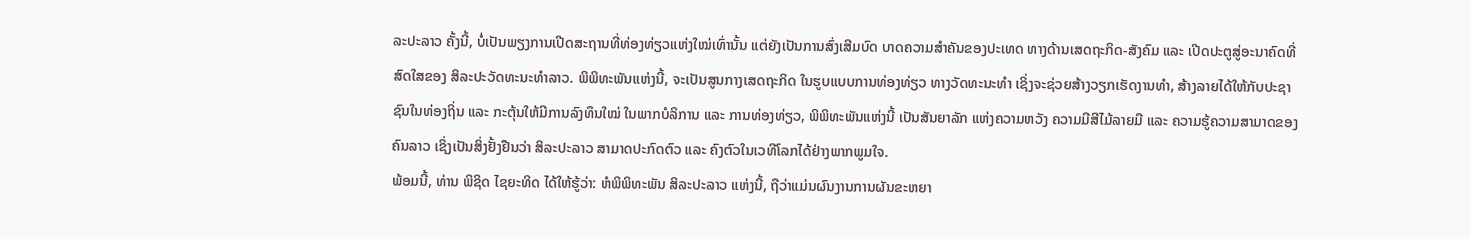ລະປະລາວ ຄັ້ງນີ້, ບໍ່ເປັນພຽງການເປີດສະຖານທີ່ທ່ອງທ່ຽວແຫ່ງໃໝ່ເທົ່ານັ້ນ ແຕ່ຍັງເປັນການສົ່ງເສີມບົດ ບາດຄວາມສຳຄັນຂອງປະເທດ ທາງດ້ານເສດຖະກິດ-ສັງຄົມ ແລະ ເປີດປະຕູສູ່ອະນາຄົດທີ່ສົດໃສຂອງ ສິລະປະວັດທະນະທຳລາວ. ພິພິທະພັນແຫ່ງນີ້, ຈະເປັນສູນກາງເສດຖະກິດ ໃນຮູບແບບການທ່ອງທ່ຽວ ທາງວັດທະນະທຳ ເຊິ່ງຈະຊ່ວຍສ້າງວຽກເຮັດງານທຳ, ສ້າງລາຍໄດ້ໃຫ້ກັບປະຊາຊົນໃນທ່ອງຖິ່ນ ແລະ ກະຕຸ້ນໃຫ້ມີການລົງທຶນໃໝ່ ໃນພາກບໍລິການ ແລະ ການທ່ອງທ່ຽວ, ພິພິທະພັນແຫ່ງນີ້ ເປັນສັນຍາລັກ ແຫ່ງຄວາມຫວັງ ຄວາມມີສີໄມ້ລາຍມື ແລະ ຄວາມຮູ້ຄວາມສາມາດຂອງຄົນລາວ ເຊິ່ງເປັນສິ່ງຢັ້ງຢືນວ່າ ສິລະປະລາວ ສາມາດປະກົດຕົວ ແລະ ຄົງຕົວໃນເວທີໂລກໄດ້ຢ່າງພາກພູມໃຈ.
ພ້ອມນີ້, ທ່ານ ພິຊິດ ໄຊຍະທິດ ໄດ້ໃຫ້ຮູ້ວ່າ: ຫໍພິພິທະພັນ ສິລະປະລາວ ແຫ່ງນີ້, ຖືວ່າແມ່ນຜົນງານການຜັນຂະຫຍາ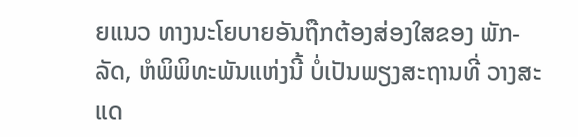ຍແນວ ທາງນະໂຍບາຍອັນຖືກຕ້ອງສ່ອງໃສຂອງ ພັກ-ລັດ, ຫໍພິພິທະພັນແຫ່ງນີ້ ບໍ່ເປັນພຽງສະຖານທີ່ ວາງສະແດ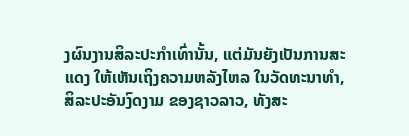ງຜົນງານສິລະປະກຳເທົ່ານັ້ນ, ແຕ່ມັນຍັງເປັນການສະແດງ ໃຫ້ເຫັນເຖິງຄວາມຫລັງໄຫລ ໃນວັດທະນາທຳ, ສິລະປະອັນງົດງາມ ຂອງຊາວລາວ, ທັງສະ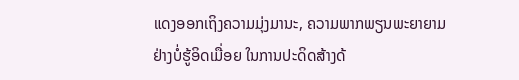ແດງອອກເຖິງຄວາມມຸ່ງມານະ, ຄວາມພາກພຽນພະຍາຍາມ ຢ່າງບໍ່ຮູ້ອິດເມື່ອຍ ໃນການປະດິດສ້າງດ້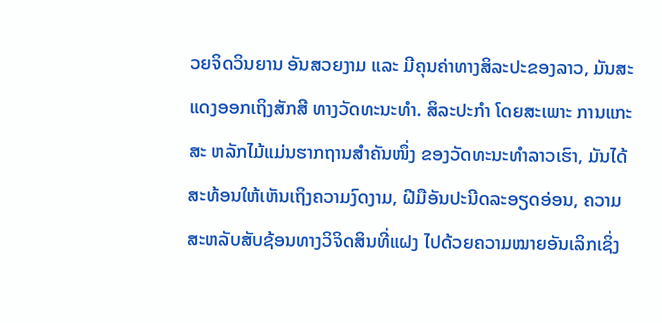ວຍຈິດວິນຍານ ອັນສວຍງາມ ແລະ ມີຄຸນຄ່າທາງສິລະປະຂອງລາວ, ມັນສະແດງອອກເຖິງສັກສີ ທາງວັດທະນະທຳ. ສິລະປະກຳ ໂດຍສະເພາະ ການແກະສະ ຫລັກໄມ້ແມ່ນຮາກຖານສໍາຄັນໜຶ່ງ ຂອງວັດທະນະທໍາລາວເຮົາ, ມັນໄດ້ສະທ້ອນໃຫ້ເຫັນເຖິງຄວາມງົດງາມ, ຝີມືອັນປະນີດລະອຽດອ່ອນ, ຄວາມສະຫລັບສັບຊ້ອນທາງວິຈິດສິນທີ່ແຝງ ໄປດ້ວຍຄວາມໝາຍອັນເລິກເຊິ່ງ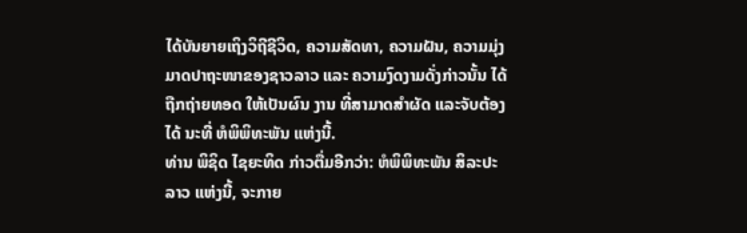ໄດ້ບັນຍາຍເຖິງວິຖີຊີວິດ, ຄວາມສັດທາ, ຄວາມຝັນ, ຄວາມມຸ່ງມາດປາຖະໜາຂອງຊາວລາວ ແລະ ຄວາມງົດງາມດັ່ງກ່າວນັ້ນ ໄດ້ຖືກຖ່າຍທອດ ໃຫ້ເປັນຜົນ ງານ ທີ່ສາມາດສຳຜັດ ແລະຈັບຕ້ອງໄດ້ ນະທີ່ ຫໍພິພິທະພັນ ແຫ່ງນີ້.
ທ່ານ ພິຊິດ ໄຊຍະທິດ ກ່າວຕື່ມອີກວ່າ: ຫໍພິພິທະພັນ ສິລະປະລາວ ແຫ່ງນີ້, ຈະກາຍ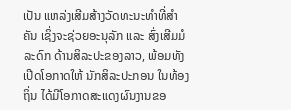ເປັນ ແຫລ່ງເສີມສ້າງວັດທະນະທຳທີ່ສໍາຄັນ ເຊິ່ງຈະຊ່ວຍອະນຸລັກ ແລະ ສົ່ງເສີມມໍລະດົກ ດ້ານສິລະປະຂອງລາວ, ພ້ອມທັງ ເປີດໂອກາດໃຫ້ ນັກສິລະປະກອນ ໃນທ້ອງຖິ່ນ ໄດ້ມີໂອກາດສະແດງຜົນງານຂອ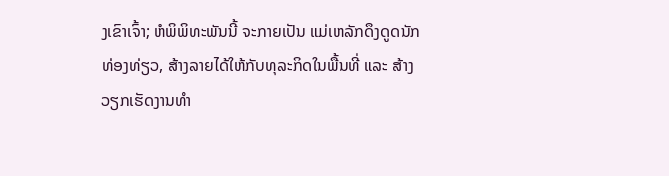ງເຂົາເຈົ້າ; ຫໍພິພິທະພັນນີ້ ຈະກາຍເປັນ ແມ່ເຫລັກດຶງດູດນັກທ່ອງທ່ຽວ, ສ້າງລາຍໄດ້ໃຫ້ກັບທຸລະກິດໃນພື້ນທີ່ ແລະ ສ້າງວຽກເຮັດງານທໍາ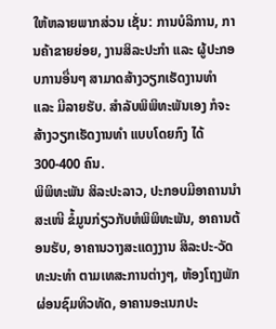ໃຫ້ຫລາຍພາກສ່ວນ ເຊັ່ນ: ການບໍລິການ, ການຄ້າຂາຍຍ່ອຍ, ງານສິລະປະກຳ ແລະ ຜູ້ປະກອບການອື່ນໆ ສາມາດສ້າງວຽກເຮັດງານທຳ ແລະ ມີລາຍຮັບ. ສໍາລັບພິພິທະພັນເອງ ກໍຈະສ້າງວຽກເຮັດງານທໍາ ແບບໂດຍກົງ ໄດ້ 300-400 ຄົນ.
ພິພິທະພັນ ສິລະປະລາວ, ປະກອບມີອາຄານນໍາສະເໜີ ຂໍ້ມູນກ່ຽວກັບຫໍພິພິທະພັນ, ອາຄານຕ້ອນຮັບ, ອາຄານວາງສະແດງງານ ສິລະປະ-ວັດທະນະທໍາ ຕາມເທສະການຕ່າງໆ, ຫ້ອງໂຖງພັກຜ່ອນຊົມທິວທັດ, ອາຄານອະເນກປະ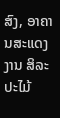ສົງ, ອາຄານສະແດງງານ ສິລະປະໄມ້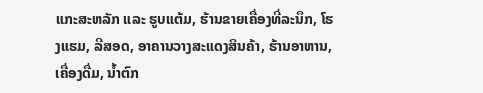ແກະສະຫລັກ ແລະ ຮູບແຕ້ມ, ຮ້ານຂາຍເຄື່ອງທີ່ລະນຶກ, ໂຮງແຮມ, ລີສອດ, ອາຄານວາງສະແດງສິນຄ້າ, ຮ້ານອາຫານ, ເຄື່ອງດື່ມ, ນໍ້າຕົກ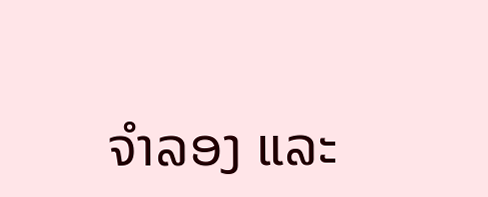ຈໍາລອງ ແລະ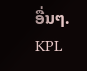ອື່ນໆ.
KPL